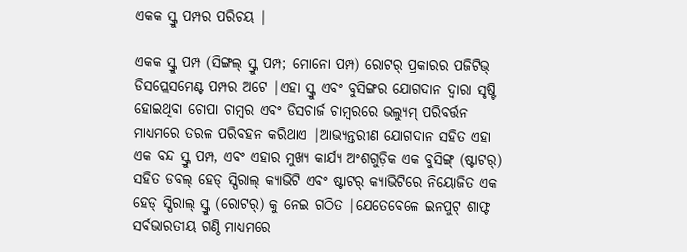ଏକକ ସ୍କ୍ରୁ ପମ୍ପର ପରିଚୟ |

ଏକକ ସ୍କ୍ରୁ ପମ୍ପ (ସିଙ୍ଗଲ୍ ସ୍କ୍ରୁ ପମ୍ପ; ମୋନୋ ପମ୍ପ) ରୋଟର୍ ପ୍ରକାରର ପଜିଟିଭ୍ ଡିସପ୍ଲେସମେଣ୍ଟ ପମ୍ପର ଅଟେ |ଏହା ସ୍କ୍ରୁ ଏବଂ ବୁସିଙ୍ଗର ଯୋଗଦାନ ଦ୍ୱାରା ସୃଷ୍ଟି ହୋଇଥିବା ଚୋପା ଚାମ୍ବର ଏବଂ ଡିସଚାର୍ଜ ଚାମ୍ବରରେ ଭଲ୍ୟୁମ୍ ପରିବର୍ତ୍ତନ ମାଧ୍ୟମରେ ତରଳ ପରିବହନ କରିଥାଏ |ଆଭ୍ୟନ୍ତରୀଣ ଯୋଗଦାନ ସହିତ ଏହା ଏକ ବନ୍ଦ ସ୍କ୍ରୁ ପମ୍ପ, ଏବଂ ଏହାର ମୁଖ୍ୟ କାର୍ଯ୍ୟ ଅଂଶଗୁଡ଼ିକ ଏକ ବୁସିଙ୍ଗ୍ (ଷ୍ଟାଟର୍) ସହିତ ଡବଲ୍ ହେଡ୍ ସ୍ପିରାଲ୍ କ୍ୟାଭିଟି ଏବଂ ଷ୍ଟାଟର୍ କ୍ୟାଭିଟିରେ ନିୟୋଜିତ ଏକ ହେଡ୍ ସ୍ପିରାଲ୍ ସ୍କ୍ରୁ (ରୋଟର୍) କୁ ନେଇ ଗଠିତ |ଯେତେବେଳେ ଇନପୁଟ୍ ଶାଫ୍ଟ ସର୍ବଭାରତୀୟ ଗଣ୍ଠି ମାଧ୍ୟମରେ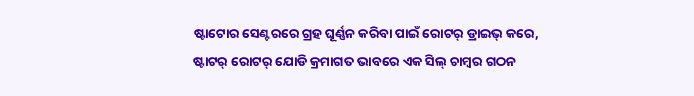ଷ୍ଟାଟୋର ସେଣ୍ଟରରେ ଗ୍ରହ ଘୂର୍ଣ୍ଣନ କରିବା ପାଇଁ ରୋଟର୍ ଡ୍ରାଇଭ୍ କରେ, ଷ୍ଟାଟର୍ ରୋଟର୍ ଯୋଡି କ୍ରମାଗତ ଭାବରେ ଏକ ସିଲ୍ ଚାମ୍ବର ଗଠନ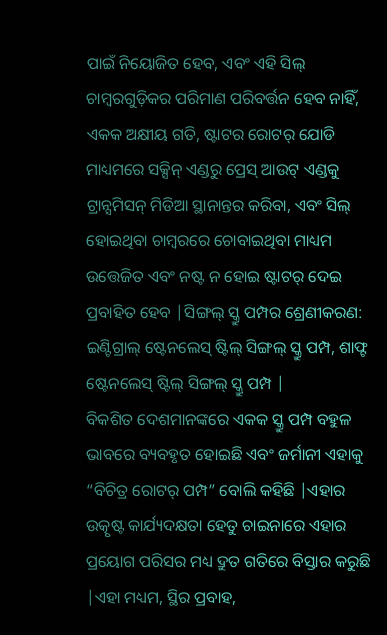ପାଇଁ ନିୟୋଜିତ ହେବ, ଏବଂ ଏହି ସିଲ୍ ଚାମ୍ବରଗୁଡ଼ିକର ପରିମାଣ ପରିବର୍ତ୍ତନ ହେବ ନାହିଁ, ଏକକ ଅକ୍ଷୀୟ ଗତି, ଷ୍ଟାଟର ରୋଟର୍ ଯୋଡି ମାଧ୍ୟମରେ ସକ୍ସିନ୍ ଏଣ୍ଡରୁ ପ୍ରେସ୍ ଆଉଟ୍ ଏଣ୍ଡକୁ ଟ୍ରାନ୍ସମିସନ୍ ମିଡିଆ ସ୍ଥାନାନ୍ତର କରିବା, ଏବଂ ସିଲ୍ ହୋଇଥିବା ଚାମ୍ବରରେ ଚୋବାଇଥିବା ମାଧ୍ୟମ ଉତ୍ତେଜିତ ଏବଂ ନଷ୍ଟ ନ ହୋଇ ଷ୍ଟାଟର୍ ଦେଇ ପ୍ରବାହିତ ହେବ |ସିଙ୍ଗଲ୍ ସ୍କ୍ରୁ ପମ୍ପର ଶ୍ରେଣୀକରଣ: ଇଣ୍ଟିଗ୍ରାଲ୍ ଷ୍ଟେନଲେସ୍ ଷ୍ଟିଲ୍ ସିଙ୍ଗଲ୍ ସ୍କ୍ରୁ ପମ୍ପ, ଶାଫ୍ଟ ଷ୍ଟେନଲେସ୍ ଷ୍ଟିଲ୍ ସିଙ୍ଗଲ୍ ସ୍କ୍ରୁ ପମ୍ପ |
ବିକଶିତ ଦେଶମାନଙ୍କରେ ଏକକ ସ୍କ୍ରୁ ପମ୍ପ ବହୁଳ ଭାବରେ ବ୍ୟବହୃତ ହୋଇଛି ଏବଂ ଜର୍ମାନୀ ଏହାକୁ “ବିଚିତ୍ର ରୋଟର୍ ପମ୍ପ” ବୋଲି କହିଛି |ଏହାର ଉତ୍କୃଷ୍ଟ କାର୍ଯ୍ୟଦକ୍ଷତା ହେତୁ ଚାଇନାରେ ଏହାର ପ୍ରୟୋଗ ପରିସର ମଧ୍ୟ ଦ୍ରୁତ ଗତିରେ ବିସ୍ତାର କରୁଛି |ଏହା ମଧ୍ୟମ, ସ୍ଥିର ପ୍ରବାହ,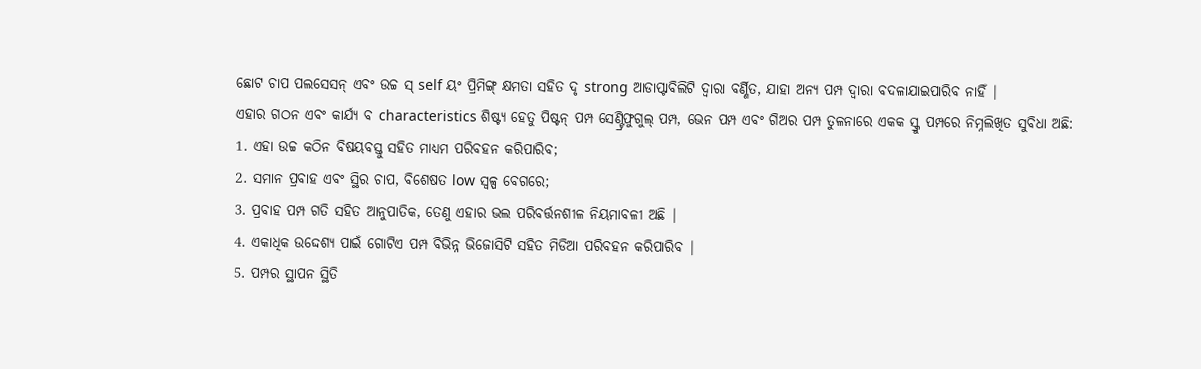ଛୋଟ ଚାପ ପଲସେସନ୍ ଏବଂ ଉଚ୍ଚ ସ୍ self ୟଂ ପ୍ରିମିଙ୍ଗ୍ କ୍ଷମତା ସହିତ ଦୃ strong ଆଡାପ୍ଟାବିଲିଟି ଦ୍ୱାରା ବର୍ଣ୍ଣିତ, ଯାହା ଅନ୍ୟ ପମ୍ପ ଦ୍ୱାରା ବଦଳାଯାଇପାରିବ ନାହିଁ |
ଏହାର ଗଠନ ଏବଂ କାର୍ଯ୍ୟ ବ characteristics ଶିଷ୍ଟ୍ୟ ହେତୁ ପିଷ୍ଟନ୍ ପମ୍ପ ସେଣ୍ଟ୍ରିଫୁଗୁଲ୍ ପମ୍ପ, ଭେନ ପମ୍ପ ଏବଂ ଗିଅର ପମ୍ପ ତୁଳନାରେ ଏକକ ସ୍କ୍ରୁ ପମ୍ପରେ ନିମ୍ନଲିଖିତ ସୁବିଧା ଅଛି:
1. ଏହା ଉଚ୍ଚ କଠିନ ବିଷୟବସ୍ତୁ ସହିତ ମାଧ୍ୟମ ପରିବହନ କରିପାରିବ;
2. ସମାନ ପ୍ରବାହ ଏବଂ ସ୍ଥିର ଚାପ, ବିଶେଷତ low ସ୍ୱଳ୍ପ ବେଗରେ;
3. ପ୍ରବାହ ପମ୍ପ ଗତି ସହିତ ଆନୁପାତିକ, ତେଣୁ ଏହାର ଭଲ ପରିବର୍ତ୍ତନଶୀଳ ନିୟମାବଳୀ ଅଛି |
4. ଏକାଧିକ ଉଦ୍ଦେଶ୍ୟ ପାଇଁ ଗୋଟିଏ ପମ୍ପ ବିଭିନ୍ନ ଭିଜୋସିଟି ସହିତ ମିଡିଆ ପରିବହନ କରିପାରିବ |
5. ପମ୍ପର ସ୍ଥାପନ ସ୍ଥିତି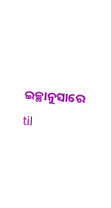ଇଚ୍ଛାନୁସାରେ til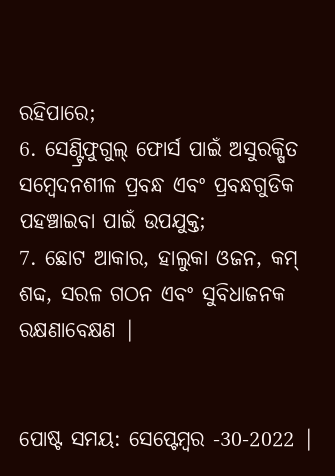ରହିପାରେ;
6. ସେଣ୍ଟ୍ରିଫୁଗୁଲ୍ ଫୋର୍ସ ପାଇଁ ଅସୁରକ୍ଷିତ ସମ୍ବେଦନଶୀଳ ପ୍ରବନ୍ଧ ଏବଂ ପ୍ରବନ୍ଧଗୁଡିକ ପହଞ୍ଚାଇବା ପାଇଁ ଉପଯୁକ୍ତ;
7. ଛୋଟ ଆକାର, ହାଲୁକା ଓଜନ, କମ୍ ଶବ୍ଦ, ସରଳ ଗଠନ ଏବଂ ସୁବିଧାଜନକ ରକ୍ଷଣାବେକ୍ଷଣ |


ପୋଷ୍ଟ ସମୟ: ସେପ୍ଟେମ୍ବର -30-2022 |